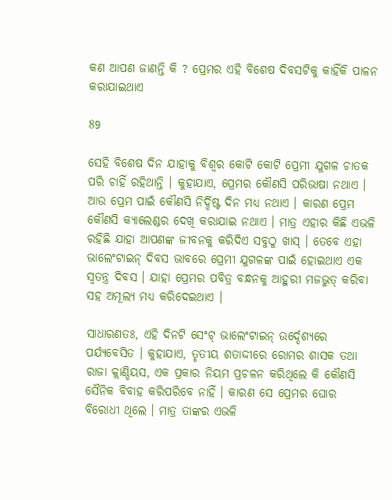କଣ ଆପଣ ଜାଣନ୍ତି କି ? ପ୍ରେମର ଏହି ବିଶେଷ ଦିବସଟିକୁ କାହିଁକି ପାଳନ କରାଯାଇଥାଏ

89

ସେହି ବିଶେଷ ଦିନ ଯାହାକୁ ବିଶ୍ୱର କୋଟି କୋଟି ପ୍ରେମୀ ଯୁଗଳ ଚାତକ ପରି ଚାହିଁ ରହିଥାନ୍ତି । କୁହାଯାଏ, ପ୍ରେମର କୌଣସି ପରିଭାଷା ନଥାଏ । ଆଉ ପ୍ରେମ ପାଇଁ କୌଣସି ନିର୍ଦ୍ଦିଷ୍ଟ ଦିନ ମଧ୍ୟ ନଥାଏ । କାରଣ ପ୍ରେମ କୌଣସି କ୍ୟାଲେଣ୍ଡର ଦେଖି କରାଯାଇ ନଥାଏ । ମାତ୍ର ଏହାର କିଛି ଏଭଳି ରହିଛି ଯାହା ଆପଣଙ୍କ ଜୀବନକୁ କରିଦିଏ ସବୁଠୁ ଖାସ୍ । ତେବେ ଏହା ଭାଲେଂଟାଇନ୍ ଦିବସ ଭାବରେ ପ୍ରେମୀ ଯୁଗଳଙ୍କ ପାଇଁ ହୋଇଥାଏ ଏକ ସ୍ୱତନ୍ତ୍ର ଦିବସ । ଯାହା ପ୍ରେମର ପବିତ୍ର ବନ୍ଧନକୁ ଆହୁରୀ ମଜଭୁତ୍ କରିବା ସହ ଅମୂଲ୍ୟ ମଧ୍ୟ କରିଦେଇଥାଏ ।

ସାଧାରଣତଃ, ଏହି ଦିନଟି ସେଂଟ୍ ଭାଲେଂଟାଇନ୍ ଉର୍ଦ୍ଦେଶ୍ୟରେ ପର୍ଯ୍ୟବେସିତ । କୁହାଯାଏ, ତୃତୀୟ ଶତାଦ୍ଦୀରେ ରୋମର ଶାସକ ତଥା ରାଜା କ୍ଲାଣ୍ଡିୟସ, ଏକ ପ୍ରକାର ନିୟମ ପ୍ରଚଳନ କରିଥିଲେ କି କୌଣସି ସୈନିକ ବିବାହ କରିପରିବେ ନାହିଁ । କାରଣ ସେ ପ୍ରେମର ଘୋର ବିରୋଧୀ ଥିଲେ । ମାତ୍ର ତାଙ୍କର ଏଭଳି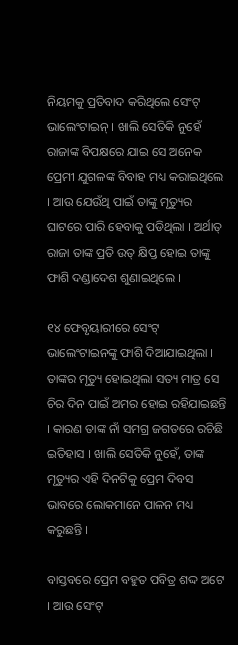ନିୟମକୁ ପ୍ରତିବାଦ କରିଥିଲେ ସେଂଟ୍ ଭାଲେଂଟାଇନ୍ । ଖାଲି ସେତିକି ନୁହେଁ ରାଜାଙ୍କ ବିପକ୍ଷରେ ଯାଇ ସେ ଅନେକ ପ୍ରେମୀ ଯୁଗଳଙ୍କ ବିବାହ ମଧ୍ୟ କରାଇଥିଲେ । ଆଉ ଯେଉଁଥି ପାଇଁ ତାଙ୍କୁ ମୃତ୍ୟୁର ଘାଟରେ ପାରି ହେବାକୁ ପଡିଥିଲା । ଅର୍ଥାତ୍ ରାଜା ତାଙ୍କ ପ୍ରତି ଉତ୍ କ୍ଷିପ୍ତ ହୋଇ ତାଙ୍କୁ ଫାଶି ଦଣ୍ଡାଦେଶ ଶୁଣାଇଥିଲେ ।

୧୪ ଫେବୃୟାରୀରେ ସେଂଟ୍ ଭାଲେଂଟାଇନଙ୍କୁ ଫାଶି ଦିଆଯାଇଥିଲା । ତାଙ୍କର ମୃତ୍ୟୁ ହୋଇଥିଲା ସତ୍ୟ ମାତ୍ର ସେ ଚିର ଦିନ ପାଇଁ ଅମର ହୋଇ ରହିଯାଇଛନ୍ତି । କାରଣ ତାଙ୍କ ନାଁ ସମଗ୍ର ଜଗତରେ ରଚିଛି ଇତିହାସ । ଖାଲି ସେତିକି ନୁହେଁ, ତାଙ୍କ ମୃତ୍ୟୁର ଏହି ଦିନଟିକୁ ପ୍ରେମ ଦିବସ ଭାବରେ ଲୋକମାନେ ପାଳନ ମଧ୍ୟ କରୁଛନ୍ତି ।

ବାସ୍ତବରେ ପ୍ରେମ ବହୁତ ପବିତ୍ର ଶଦ୍ଦ ଅଟେ । ଆଉ ସେଂଟ୍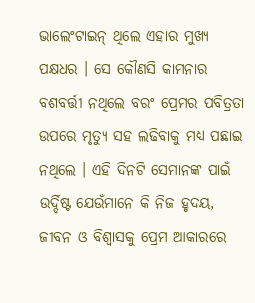ଭାଲେଂଟାଇନ୍ ଥିଲେ ଏହାର ମୁଖ୍ୟ ପକ୍ଷଧର । ସେ କୌଣସି କାମନାର ବଶବର୍ତ୍ତୀ ନଥିଲେ ବରଂ ପ୍ରେମର ପବିତ୍ରତା ଉପରେ ମୃତ୍ୟୁ ସହ ଲଢିବାକୁ ମଧ୍ୟ ପଛାଇ ନଥିଲେ । ଏହି ଦିନଟି ସେମାନଙ୍କ ପାଇଁ ଉର୍ଦ୍ଦିଷ୍ଟ ଯେଉଁମାନେ କି ନିଜ ହୃଦୟ, ଜୀବନ ଓ ବିଶ୍ୱାସକୁ ପ୍ରେମ ଆକାରରେ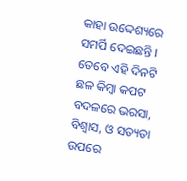କାହା ଉଦ୍ଦେଶ୍ୟରେ ସମର୍ପି ଦେଇଛନ୍ତି । ତେବେ ଏହି ଦିନଟି ଛଳ କିମ୍ବା କପଟ ବଦଳରେ ଭରସା, ବିଶ୍ୱାସ, ଓ ସତ୍ୟତା ଉପରେ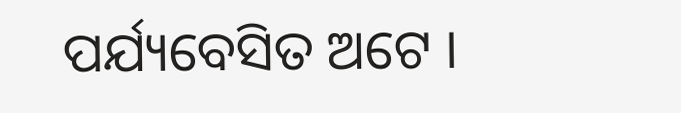ପର୍ଯ୍ୟବେସିତ ଅଟେ ।